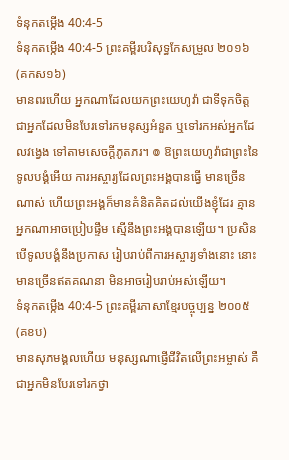ទំនុកតម្កើង 40:4-5
ទំនុកតម្កើង 40:4-5 ព្រះគម្ពីរបរិសុទ្ធកែសម្រួល ២០១៦ (គកស១៦)
មានពរហើយ អ្នកណាដែលយកព្រះយេហូវ៉ា ជាទីទុកចិត្ត ជាអ្នកដែលមិនបែរទៅរកមនុស្សអំនួត ឬទៅរកអស់អ្នកដែលវង្វេង ទៅតាមសេចក្ដីភូតភរ។ ៙ ឱព្រះយេហូវ៉ាជាព្រះនៃទូលបង្គំអើយ ការអស្ចារ្យដែលព្រះអង្គបានធ្វើ មានច្រើនណាស់ ហើយព្រះអង្គក៏មានគំនិតគិតដល់យើងខ្ញុំដែរ គ្មានអ្នកណាអាចប្រៀបផ្ទឹម ស្មើនឹងព្រះអង្គបានឡើយ។ ប្រសិនបើទូលបង្គំនឹងប្រកាស រៀបរាប់ពីការអស្ចារ្យទាំងនោះ នោះមានច្រើនឥតគណនា មិនអាចរៀបរាប់អស់ឡើយ។
ទំនុកតម្កើង 40:4-5 ព្រះគម្ពីរភាសាខ្មែរបច្ចុប្បន្ន ២០០៥ (គខប)
មានសុភមង្គលហើយ មនុស្សណាផ្ញើជីវិតលើព្រះអម្ចាស់ គឺជាអ្នកមិនបែរទៅរកថ្វា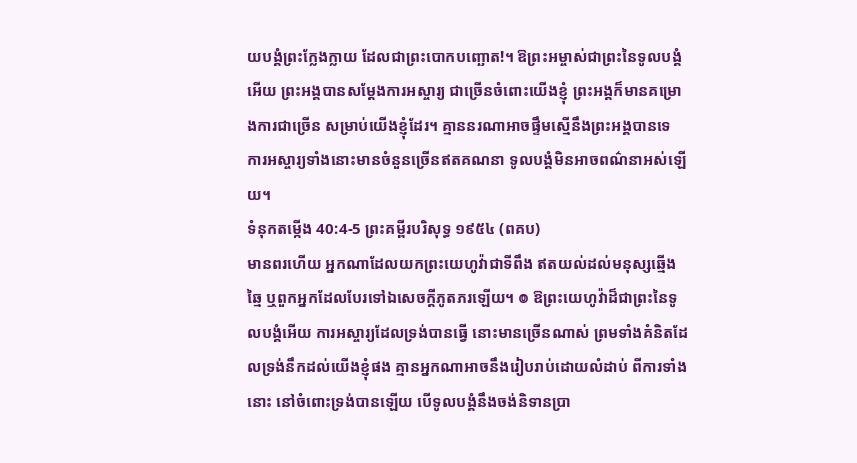យបង្គំព្រះក្លែងក្លាយ ដែលជាព្រះបោកបញ្ឆោត!។ ឱព្រះអម្ចាស់ជាព្រះនៃទូលបង្គំអើយ ព្រះអង្គបានសម្តែងការអស្ចារ្យ ជាច្រើនចំពោះយើងខ្ញុំ ព្រះអង្គក៏មានគម្រោងការជាច្រើន សម្រាប់យើងខ្ញុំដែរ។ គ្មាននរណាអាចផ្ទឹមស្មើនឹងព្រះអង្គបានទេ ការអស្ចារ្យទាំងនោះមានចំនួនច្រើនឥតគណនា ទូលបង្គំមិនអាចពណ៌នាអស់ឡើយ។
ទំនុកតម្កើង 40:4-5 ព្រះគម្ពីរបរិសុទ្ធ ១៩៥៤ (ពគប)
មានពរហើយ អ្នកណាដែលយកព្រះយេហូវ៉ាជាទីពឹង ឥតយល់ដល់មនុស្សឆ្មើងឆ្មៃ ឬពួកអ្នកដែលបែរទៅឯសេចក្ដីភូតភរឡើយ។ ៙ ឱព្រះយេហូវ៉ាដ៏ជាព្រះនៃទូលបង្គំអើយ ការអស្ចារ្យដែលទ្រង់បានធ្វើ នោះមានច្រើនណាស់ ព្រមទាំងគំនិតដែលទ្រង់នឹកដល់យើងខ្ញុំផង គ្មានអ្នកណាអាចនឹងរៀបរាប់ដោយលំដាប់ ពីការទាំងនោះ នៅចំពោះទ្រង់បានឡើយ បើទូលបង្គំនឹងចង់និទានប្រា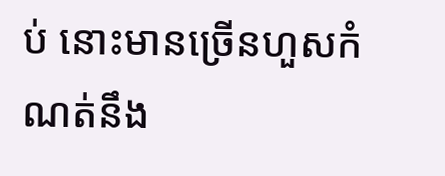ប់ នោះមានច្រើនហួសកំណត់នឹង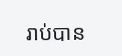រាប់បាន